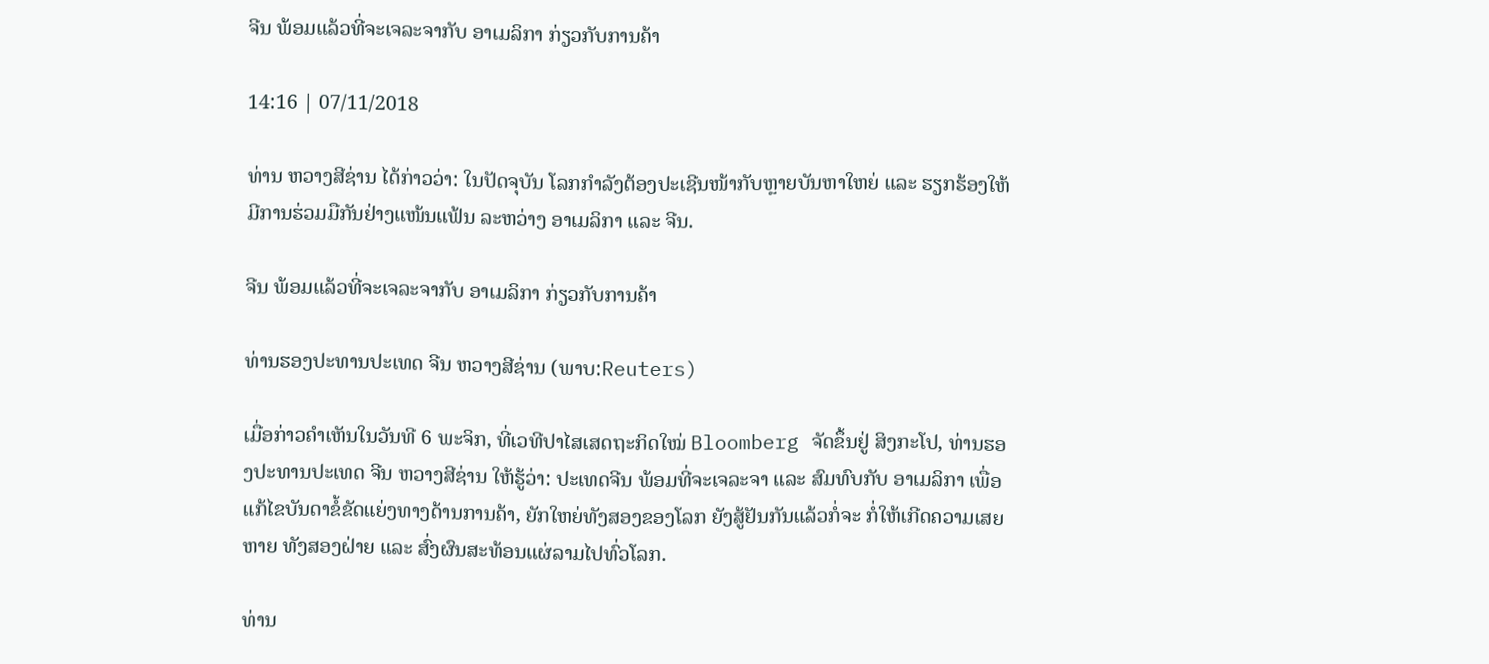ຈີນ ພ້ອມແລ້ວທີ່ຈະເຈລະຈາກັບ ອາເມລິກາ ກ່ຽວກັບການຄ້າ

14:16 | 07/11/2018

ທ່ານ ຫວາງສີຊ່ານ ໄດ້ກ່າວວ່າ: ໃນປັດຈຸບັນ ໂລກກຳລັງຕ້ອງປະເຊີນໜ້າກັບຫຼາຍບັນຫາໃຫຍ່ ແລະ ຮຽກຮ້ອງໃຫ້ມີການຮ່ວມມືກັນຢ່າງແໜ້ນແຟ້ນ ລະຫວ່າງ ອາເມລິກາ ແລະ ຈີນ.

ຈີນ ພ້ອມແລ້ວທີ່ຈະເຈລະຈາກັບ ອາເມລິກາ ກ່ຽວກັບການຄ້າ

ທ່ານຮອງປະທານປະເທດ ຈີນ ຫວາງສີຊ່ານ (ພາບ:Reuters)

ເມື່ອກ່າວຄຳເຫັນໃນວັນທີ 6 ພະຈິກ, ທີ່ເວທີປາໄສເສດຖະກິດໃໝ່ Bloomberg ຈັດຂຶ້ນຢູ່ ສິງກະໂປ, ທ່ານຮອງປະທານປະເທດ ຈີນ ຫວາງສີຊ່ານ ໃຫ້ຮູ້ວ່າ: ປະເທດຈີນ ພ້ອມທີ່ຈະເຈລະຈາ ແລະ ສົມທົບກັບ ອາເມລິກາ ເພື່ອແກ້ໄຂບັນດາຂໍ້ຂັດແຍ່ງທາງດ້ານການຄ້າ, ຍັກໃຫຍ່ທັງສອງຂອງໂລກ ຍັງສູ້ຢັນກັນແລ້ວກໍ່ຈະ ກໍ່ໃຫ້ເກີດຄວາມເສຍຫາຍ ທັງສອງຝ່າຍ ແລະ ສົ່ງຜົນສະທ້ອນແຜ່ລາມໄປທົ່ວໂລກ.

ທ່ານ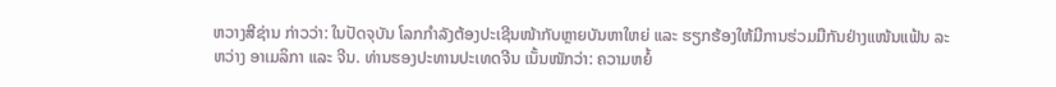ຫວາງສີຊ່ານ ກ່າວວ່າ: ໃນປັດຈຸບັນ ໂລກກຳລັງຕ້ອງປະເຊີນໜ້າກັບຫຼາຍບັນຫາໃຫຍ່ ແລະ ຮຽກຮ້ອງໃຫ້ມີການຮ່ວມມືກັນຢ່າງແໜ້ນແຟ້ນ ລະຫວ່າງ ອາເມລິກາ ແລະ ຈີນ. ທ່ານຮອງປະທານປະເທດຈີນ ເນັ້ນໜັກວ່າ: ຄວາມຫຍໍ້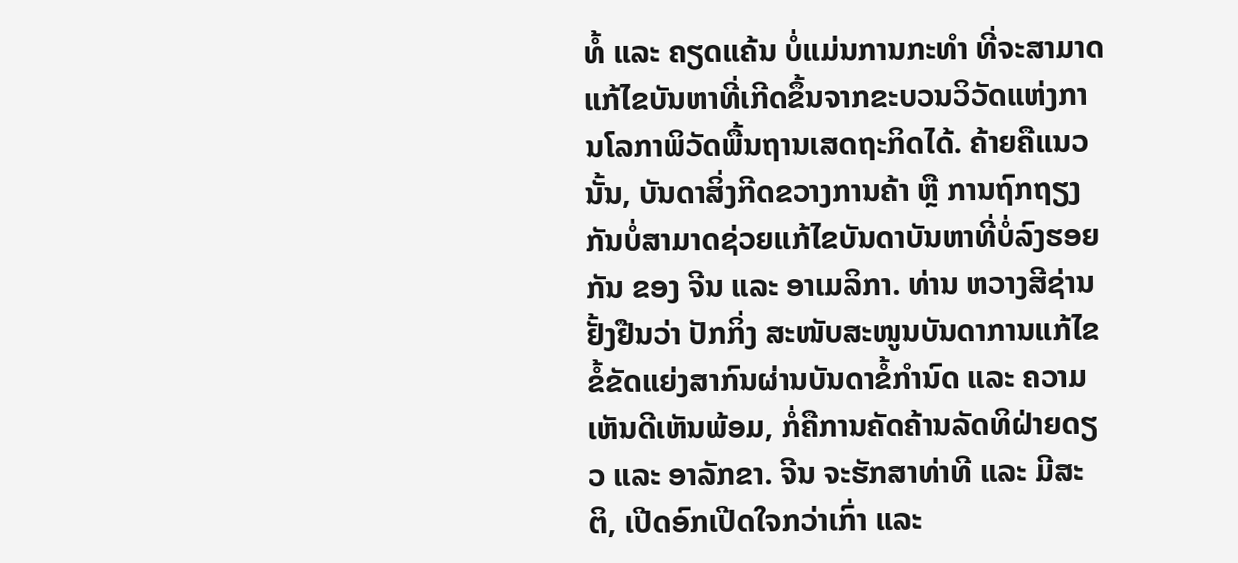ທໍ້ ແລະ ຄຽດແຄ້ນ ບໍ່ແມ່ນການກະທຳ ທີ່ຈະສາມາດແກ້ໄຂບັນຫາທີ່ເກີດຂຶ້ນຈາກຂະບວນວິວັດແຫ່ງການໂລກາພິວັດພື້ນຖານເສດຖະກິດໄດ້. ຄ້າຍຄືແນວນັ້ນ, ບັນດາສິ່ງກີດຂວາງການຄ້າ ຫຼື ການຖົກຖຽງກັນບໍ່ສາມາດຊ່ວຍແກ້ໄຂບັນດາບັນຫາທີ່ບໍ່ລົງຮອຍກັນ ຂອງ ຈີນ ແລະ ອາເມລິກາ. ທ່ານ ຫວາງສີຊ່ານ ຢັ້ງຢືນວ່າ ປັກກິ່ງ ສະໜັບສະໜູນບັນດາການແກ້ໄຂຂໍ້ຂັດແຍ່ງສາກົນຜ່ານບັນດາຂໍ້ກຳນົດ ແລະ ຄວາມເຫັນດີເຫັນພ້ອມ, ກໍ່ຄືການຄັດຄ້ານລັດທິຝ່າຍດຽວ ແລະ ອາລັກຂາ. ຈີນ ຈະຮັກສາທ່າທີ ແລະ ມີສະຕິ, ເປີດອົກເປີດໃຈກວ່າເກົ່າ ແລະ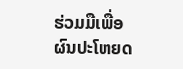ຮ່ວມມືເພື່ອຜົນປະໂຫຍດ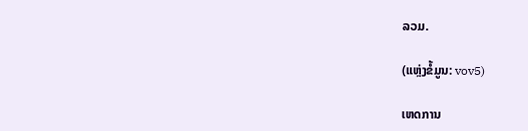ລວມ.

(ແຫຼ່ງຂໍ້ມູນ: vov5)

ເຫດການ